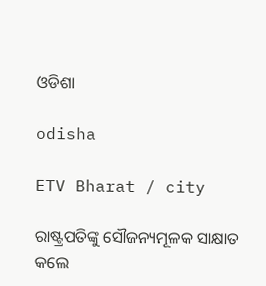ଓଡିଶା

odisha

ETV Bharat / city

ରାଷ୍ଟ୍ରପତିଙ୍କୁ ସୌଜନ୍ୟମୂଳକ ସାକ୍ଷାତ କଲେ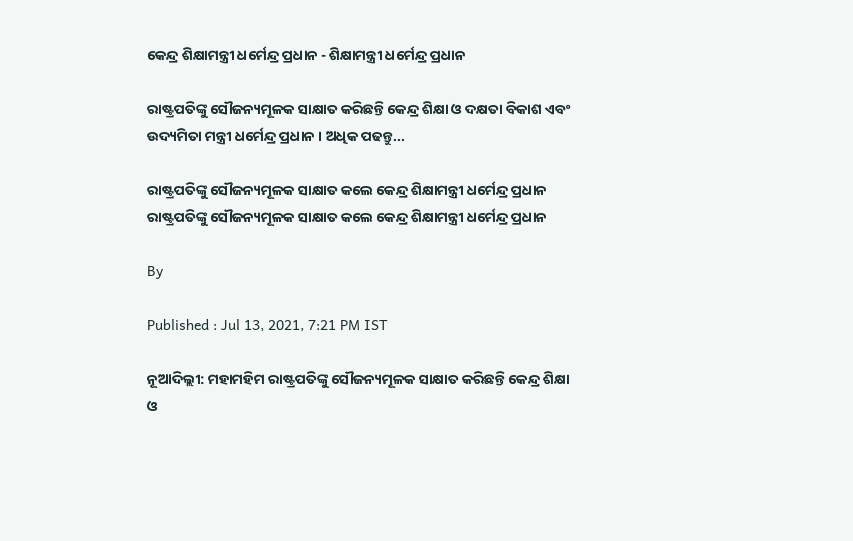କେନ୍ଦ୍ର ଶିକ୍ଷାମନ୍ତ୍ରୀ ଧର୍ମେନ୍ଦ୍ର ପ୍ରଧାନ - ଶିକ୍ଷାମନ୍ତ୍ରୀ ଧର୍ମେନ୍ଦ୍ର ପ୍ରଧାନ

ରାଷ୍ଟ୍ରପତିଙ୍କୁ ସୌଜନ୍ୟମୂଳକ ସାକ୍ଷାତ କରିଛନ୍ତି କେନ୍ଦ୍ର ଶିକ୍ଷା ଓ ଦକ୍ଷତା ବିକାଶ ଏବଂ ଉଦ୍ୟମିତା ମନ୍ତ୍ରୀ ଧର୍ମେନ୍ଦ୍ର ପ୍ରଧାନ । ଅଧିକ ପଢନ୍ତୁ...

ରାଷ୍ଟ୍ରପତିଙ୍କୁ ସୌଜନ୍ୟମୂଳକ ସାକ୍ଷାତ କଲେ କେନ୍ଦ୍ର ଶିକ୍ଷାମନ୍ତ୍ରୀ ଧର୍ମେନ୍ଦ୍ର ପ୍ରଧାନ
ରାଷ୍ଟ୍ରପତିଙ୍କୁ ସୌଜନ୍ୟମୂଳକ ସାକ୍ଷାତ କଲେ କେନ୍ଦ୍ର ଶିକ୍ଷାମନ୍ତ୍ରୀ ଧର୍ମେନ୍ଦ୍ର ପ୍ରଧାନ

By

Published : Jul 13, 2021, 7:21 PM IST

ନୂଆଦିଲ୍ଲୀ: ମହାମହିମ ରାଷ୍ଟ୍ରପତିଙ୍କୁ ସୌଜନ୍ୟମୂଳକ ସାକ୍ଷାତ କରିଛନ୍ତି କେନ୍ଦ୍ର ଶିକ୍ଷା ଓ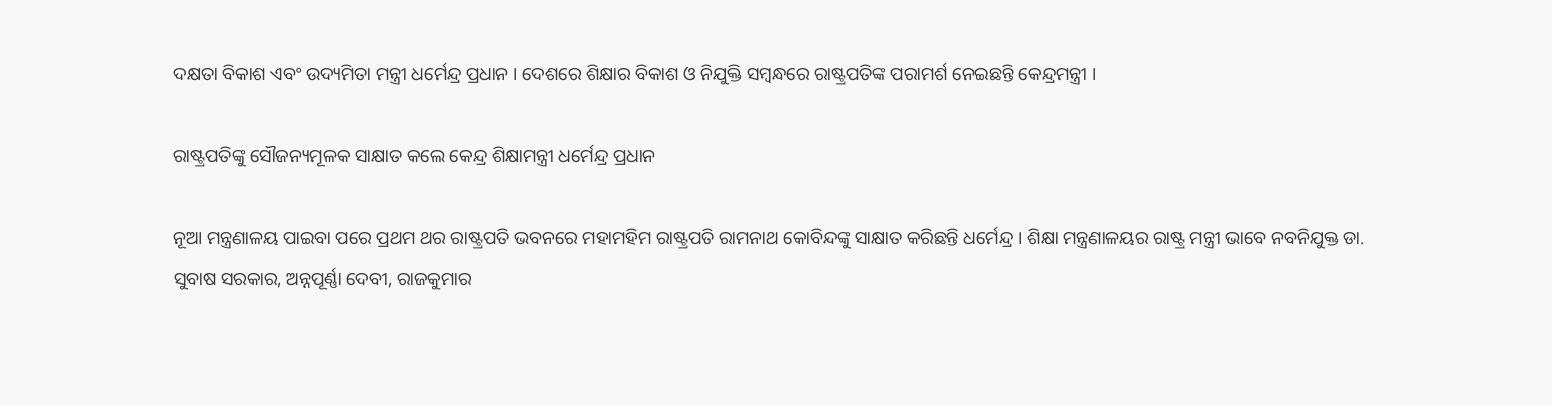ଦକ୍ଷତା ବିକାଶ ଏବଂ ଉଦ୍ୟମିତା ମନ୍ତ୍ରୀ ଧର୍ମେନ୍ଦ୍ର ପ୍ରଧାନ । ଦେଶରେ ଶିକ୍ଷାର ବିକାଶ ଓ ନିଯୁକ୍ତି ସମ୍ବନ୍ଧରେ ରାଷ୍ଟ୍ରପତିଙ୍କ ପରାମର୍ଶ ନେଇଛନ୍ତି କେନ୍ଦ୍ରମନ୍ତ୍ରୀ ।

ରାଷ୍ଟ୍ରପତିଙ୍କୁ ସୌଜନ୍ୟମୂଳକ ସାକ୍ଷାତ କଲେ କେନ୍ଦ୍ର ଶିକ୍ଷାମନ୍ତ୍ରୀ ଧର୍ମେନ୍ଦ୍ର ପ୍ରଧାନ

ନୂଆ ମନ୍ତ୍ରଣାଳୟ ପାଇବା ପରେ ପ୍ରଥମ ଥର ରାଷ୍ଟ୍ରପତି ଭବନରେ ମହାମହିମ ରାଷ୍ଟ୍ରପତି ରାମନାଥ କୋବିନ୍ଦଙ୍କୁ ସାକ୍ଷାତ କରିଛନ୍ତି ଧର୍ମେନ୍ଦ୍ର । ଶିକ୍ଷା ମନ୍ତ୍ରଣାଳୟର ରାଷ୍ଟ୍ର ମନ୍ତ୍ରୀ ଭାବେ ନବନିଯୁକ୍ତ ଡା. ସୁବାଷ ସରକାର, ଅନ୍ନପୂର୍ଣ୍ଣା ଦେବୀ, ରାଜକୁମାର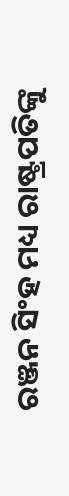ରଞ୍ଜନ ସିଂହ ମଧ୍ୟ ରାଷ୍ଟ୍ରପତିଙ୍କୁ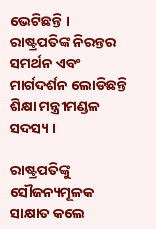ଭେଟିଛନ୍ତି । ରାଷ୍ଟ୍ରପତିଙ୍କ ନିରନ୍ତର ସମର୍ଥନ ଏବଂ ମାର୍ଗଦର୍ଶନ ଲୋଡିଛନ୍ତି ଶିକ୍ଷା ମନ୍ତ୍ରୀମଣ୍ଡଳ ସଦସ୍ୟ ।

ରାଷ୍ଟ୍ରପତିଙ୍କୁ ସୌଜନ୍ୟମୂଳକ ସାକ୍ଷାତ କଲେ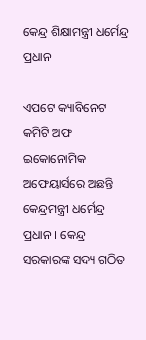କେନ୍ଦ୍ର ଶିକ୍ଷାମନ୍ତ୍ରୀ ଧର୍ମେନ୍ଦ୍ର ପ୍ରଧାନ

ଏପଟେ କ୍ୟାବିନେଟ କମିଟି ଅଫ ଇକୋନୋମିକ ଅଫେୟାର୍ସରେ ଅଛନ୍ତି କେନ୍ଦ୍ରମନ୍ତ୍ରୀ ଧର୍ମେନ୍ଦ୍ର ପ୍ରଧାନ । କେନ୍ଦ୍ର ସରକାରଙ୍କ ସଦ୍ୟ ଗଠିତ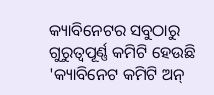କ୍ୟାବିନେଟର ସବୁଠାରୁ ଗୁରୁତ୍ବପୂର୍ଣ୍ଣ କମିଟି ହେଉଛି 'କ୍ୟାବିନେଟ କମିଟି ଅନ୍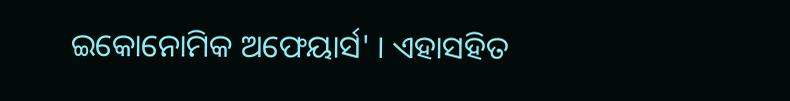ଇକୋନୋମିକ ଅଫେୟାର୍ସ' । ଏହାସହିତ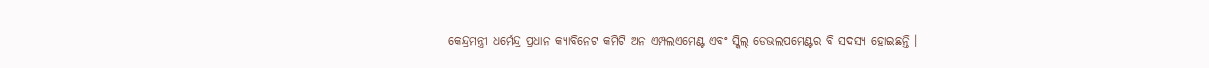କେନ୍ଦ୍ରମନ୍ତ୍ରୀ ଧର୍ମେନ୍ଦ୍ର ପ୍ରଧାନ କ୍ୟାବିନେଟ କମିଟି ଅନ ଏମ୍ପଲଏମେଣ୍ଟ ଏବଂ ସ୍କିଲ୍ ଡେଭଲପମେଣ୍ଟର ବି ସଦସ୍ୟ ହୋଇଛନ୍ତି ।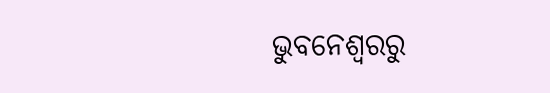ଭୁବନେଶ୍ବରରୁ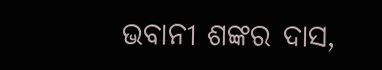ଭବାନୀ ଶଙ୍କର ଦାସ,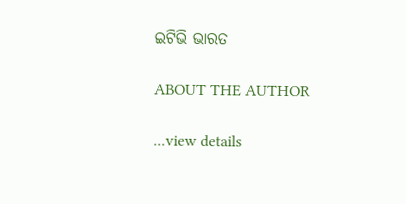ଇଟିଭି ଭାରତ

ABOUT THE AUTHOR

...view details